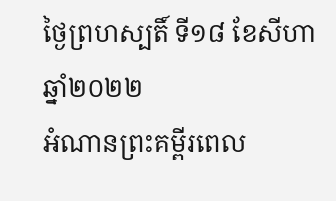ថ្ងៃព្រហស្បតិ៍ ទី១៨ ខែសីហា ឆ្នាំ២០២២
អំណានព្រះគម្ពីរពេល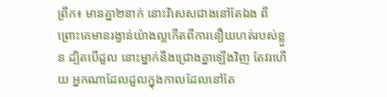ព្រឹក៖ មានគ្នា២នាក់ នោះវិសេសជាងនៅតែឯង ពីព្រោះគេមានរង្វាន់យ៉ាងល្អកើតពីការនឿយហត់របស់ខ្លួន ដ្បិតបើដួល នោះម្នាក់នឹងជ្រោងគ្នាឡើងវិញ តែវរហើយ អ្នកណាដែលដួលក្នុងកាលដែលនៅតែ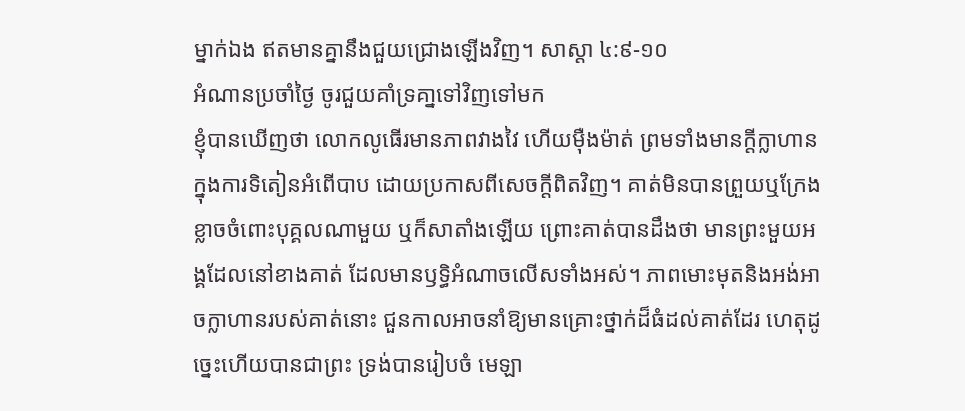ម្នាក់ឯង ឥតមានគ្នានឹងជួយជ្រោងឡើងវិញ។ សាស្តា ៤:៩-១០
អំណានប្រចាំថ្ងៃ ចូរជួយគាំទ្រគា្នទៅវិញទៅមក
ខ្ញុំបានឃើញថា លោកលូធើរមានភាពវាងវៃ ហើយម៉ឺងម៉ាត់ ព្រមទាំងមានក្តីក្លាហាន ក្នុងការទិតៀនអំពើបាប ដោយប្រកាសពីសេចក្តីពិតវិញ។ គាត់មិនបានព្រួយឬក្រែងខ្លាចចំពោះបុគ្គលណាមួយ ឬក៏សាតាំងឡើយ ព្រោះគាត់បានដឹងថា មានព្រះមួយអង្គដែលនៅខាងគាត់ ដែលមានឫទ្ធិអំណាចលើសទាំងអស់។ ភាពមោះមុតនិងអង់អាចក្លាហានរបស់គាត់នោះ ជួនកាលអាចនាំឱ្យមានគ្រោះថ្នាក់ដ៏ធំដល់គាត់ដែរ ហេតុដូច្នេះហើយបានជាព្រះ ទ្រង់បានរៀបចំ មេឡា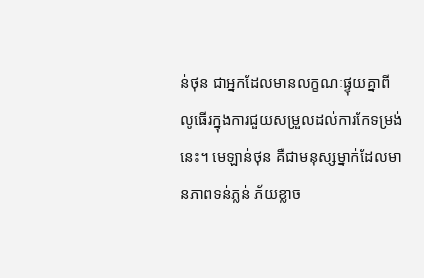ន់ថុន ជាអ្នកដែលមានលក្ខណៈផ្ទុយគ្នាពីលូធើរក្នុងការជួយសម្រួលដល់ការកែទម្រង់នេះ។ មេឡាន់ថុន គឺជាមនុស្សម្នាក់ដែលមានភាពទន់ភ្លន់ ភ័យខ្លាច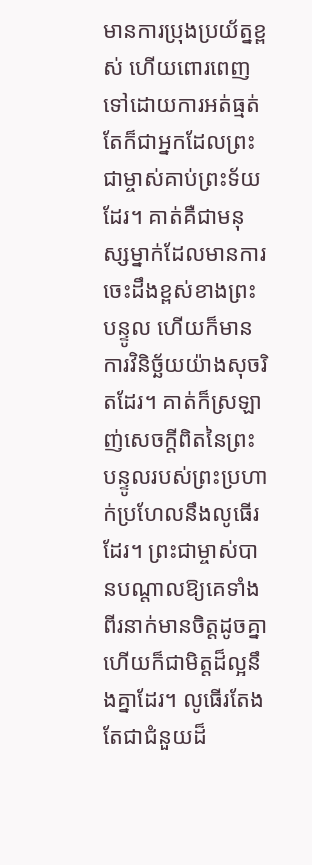មានការប្រុងប្រយ័ត្នខ្ពស់ ហើយពោរពេញទៅដោយការអត់ធ្មត់ តែក៏ជាអ្នកដែលព្រះជាម្ចាស់គាប់ព្រះទ័យដែរ។ គាត់គឺជាមនុស្សម្នាក់ដែលមានការចេះដឹងខ្ពស់ខាងព្រះបន្ទូល ហើយក៏មានការវិនិច្ឆ័យយ៉ាងសុចរិតដែរ។ គាត់ក៏ស្រឡាញ់សេចក្តីពិតនៃព្រះបន្ទូលរបស់ព្រះប្រហាក់ប្រហែលនឹងលូធើរដែរ។ ព្រះជាម្ចាស់បានបណ្តាលឱ្យគេទាំងពីរនាក់មានចិត្តដូចគ្នា ហើយក៏ជាមិត្តដ៏ល្អនឹងគ្នាដែរ។ លូធើរតែងតែជាជំនួយដ៏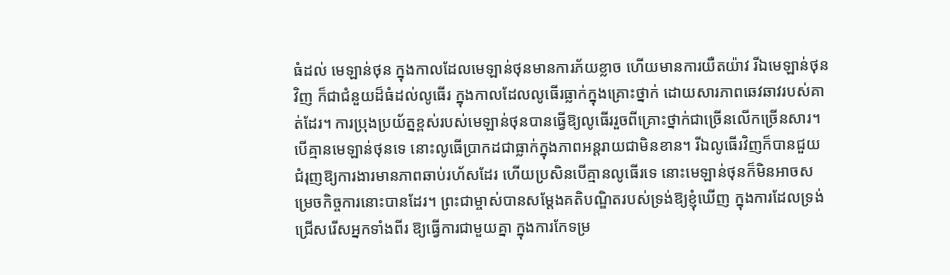ធំដល់ មេឡាន់ថុន ក្នុងកាលដែលមេឡាន់ថុនមានការភ័យខ្លាច ហើយមានការយឺតយ៉ាវ រីឯមេឡាន់ថុនវិញ ក៏ជាជំនួយដ៏ធំដល់លូធើរ ក្នុងកាលដែលលូធើរធ្លាក់ក្នុងគ្រោះថ្នាក់ ដោយសារភាពឆេវឆាវរបស់គាត់ដែរ។ ការប្រុងប្រយ័ត្នខ្ពស់របស់មេឡាន់ថុនបានធ្វើឱ្យលូធើររួចពីគ្រោះថ្នាក់ជាច្រើនលើកច្រើនសារ។ បើគ្មានមេឡាន់ថុនទេ នោះលូធើប្រាកដជាធ្លាក់ក្នុងភាពអន្តរាយជាមិនខាន។ រីឯលូធើរវិញក៏បានជួយ ជំរុញឱ្យការងារមានភាពឆាប់រហ័សដែរ ហើយប្រសិនបើគ្មានលូធើរទេ នោះមេឡាន់ថុនក៏មិនអាចសម្រេចកិច្ចការនោះបានដែរ។ ព្រះជាម្ចាស់បានសម្តែងគតិបណ្ឌិតរបស់ទ្រង់ឱ្យខ្ញុំឃើញ ក្នុងការដែលទ្រង់ជ្រើសរើសអ្នកទាំងពីរ ឱ្យធ្វើការជាមួយគ្នា ក្នុងការកែទម្រ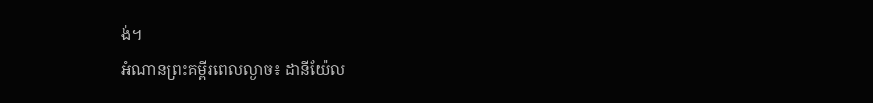ង់។
អំណានព្រះគម្ពីរពេលល្ងាច៖ ដានីយ៉ែល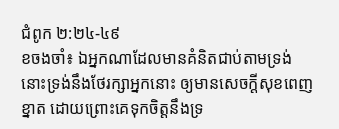ជំពូក ២:២៤-៤៩
ខចងចាំ៖ ឯអ្នកណាដែលមានគំនិតជាប់តាមទ្រង់ នោះទ្រង់នឹងថែរក្សាអ្នកនោះ ឲ្យមានសេចក្តីសុខពេញខ្នាត ដោយព្រោះគេទុកចិត្តនឹងទ្រ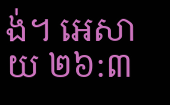ង់។ អេសាយ ២៦:៣